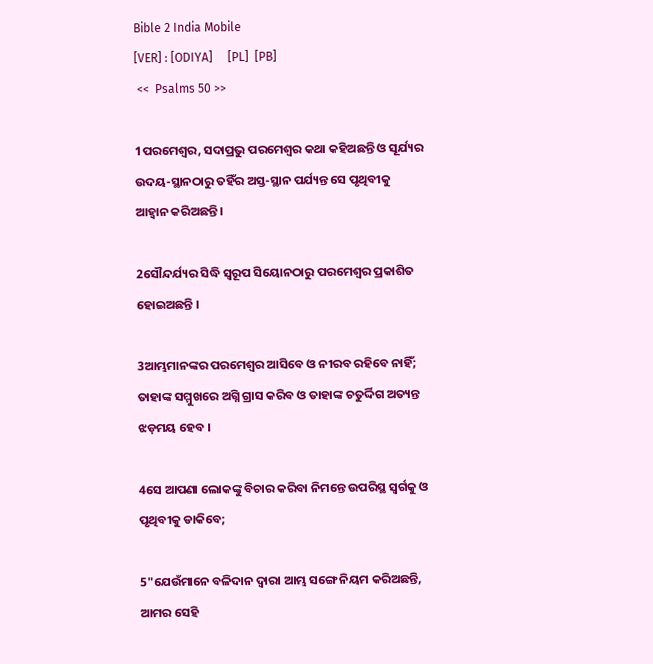Bible 2 India Mobile
[VER] : [ODIYA]     [PL]  [PB]
 <<  Psalms 50 >>

1ପରମେଶ୍ୱର, ସଦାପ୍ରଭୁ ପରମେଶ୍ୱର କଥା କହିଅଛନ୍ତି ଓ ସୂର୍ଯ୍ୟର ଉଦୟ-ସ୍ଥାନଠାରୁ ତହିଁର ଅସ୍ତ-ସ୍ଥାନ ପର୍ଯ୍ୟନ୍ତ ସେ ପୃଥିବୀକୁ ଆହ୍ୱାନ କରିଅଛନ୍ତି ।

2ସୌନ୍ଦର୍ଯ୍ୟର ସିଦ୍ଧି ସ୍ୱରୂପ ସିୟୋନଠାରୁ ପରମେଶ୍ୱର ପ୍ରକାଶିତ ହୋଇଅଛନ୍ତି ।

3ଆମ୍ଭମାନଙ୍କର ପରମେଶ୍ୱର ଆସିବେ ଓ ନୀରବ ରହିବେ ନାହିଁ; ତାହାଙ୍କ ସମ୍ମୁଖରେ ଅଗ୍ନି ଗ୍ରାସ କରିବ ଓ ତାହାଙ୍କ ଚତୁର୍ଦ୍ଦିଗ ଅତ୍ୟନ୍ତ ଝଡ଼ମୟ ହେବ ।

4ସେ ଆପଣା ଲୋକଙ୍କୁ ବିଚାର କରିବା ନିମନ୍ତେ ଉପରିସ୍ଥ ସ୍ୱର୍ଗକୁ ଓ ପୃଥିବୀକୁ ଡାକିବେ;

5"ଯେଉଁମାନେ ବଳିଦାନ ଦ୍ୱାରା ଆମ୍ଭ ସଙ୍ଗେ ନିୟମ କରିଅଛନ୍ତି, ଆମର ସେହି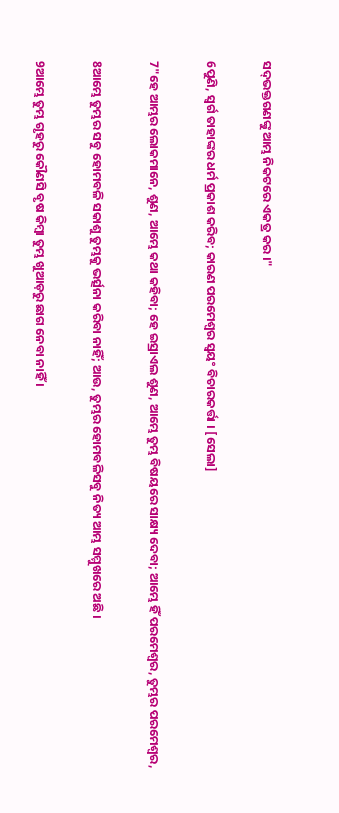ସଦ୍‍ଭକ୍ତଗଣଙ୍କୁ ଆମ୍ଭ ନିକଟରେ ଏକତ୍ର କର ।"

6ପୁଣି, ସ୍ୱର୍ଗ ତାହାଙ୍କର ଧର୍ମ ପ୍ରକାଶ କରିବ; କାରଣ ପରମେଶ୍ୱର ସ୍ୱୟଂ ବିଚାରକର୍ତ୍ତା । [ସେଲା]

7"ହେ ଆମ୍ଭର ଲୋକମାନେ, ଶୁଣ, ଆମ୍ଭେ କଥା କହିବା; ହେ ଇସ୍ରାଏଲ ଶୁଣ, ଆମ୍ଭେ ତୁମ୍ଭ ବିଷୟରେ ସାକ୍ଷ୍ୟ ଦେବା; ଆମ୍ଭେ ହିଁ ପରମେଶ୍ୱର, ତୁମ୍ଭର ପରମେଶ୍ୱର,

8ଆମ୍ଭେ ତୁମ୍ଭର ସବୁ ହୋମବଳି ସକାଶୁ ତୁମ୍ଭକୁ ଭର୍ତ୍ସନା କରିବା ନାହିଁ; ଆଉ, ତୁମ୍ଭର ହୋମବଳିସବୁ ନିତ୍ୟ ଆମ୍ଭ ସମ୍ମୁଖରେ ଅଛି ।

9ଆମ୍ଭେ ତୁମ୍ଭ ଗୃହରୁ କୌଣସି ବୃଷ କିମ୍ଵା ତୁମ୍ଭ ଖୁଆଡ଼ରୁ ଛାଗ ନେବା ନାହିଁ ।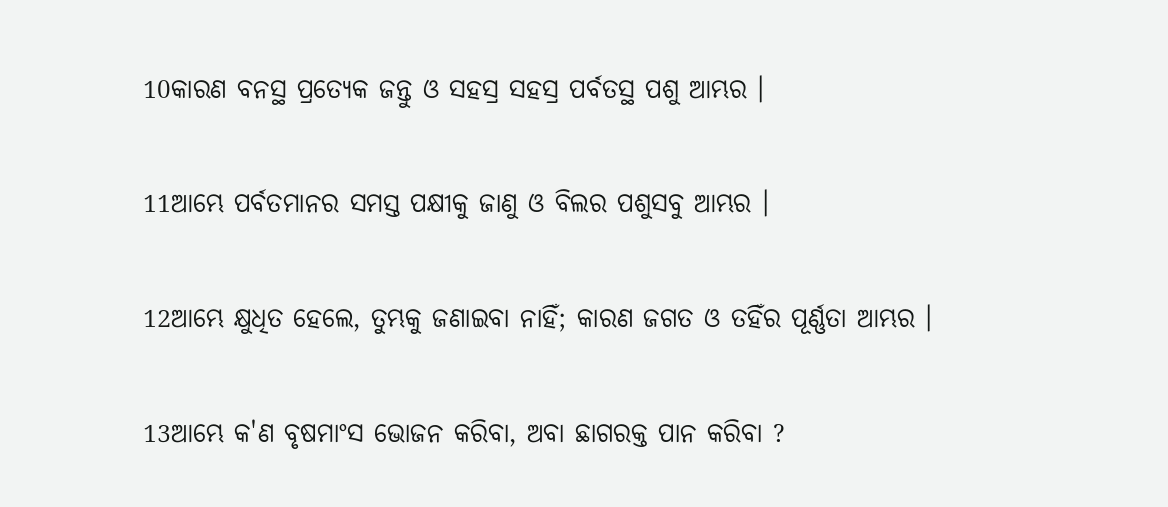10କାରଣ ବନସ୍ଥ ପ୍ରତ୍ୟେକ ଜନ୍ତୁ ଓ ସହସ୍ର ସହସ୍ର ପର୍ବତସ୍ଥ ପଶୁ ଆମ୍ଭର ।

11ଆମ୍ଭେ ପର୍ବତମାନର ସମସ୍ତ ପକ୍ଷୀକୁ ଜାଣୁ ଓ ବିଲର ପଶୁସବୁ ଆମ୍ଭର ।

12ଆମ୍ଭେ କ୍ଷୁଧିତ ହେଲେ, ତୁମ୍ଭକୁ ଜଣାଇବା ନାହିଁ; କାରଣ ଜଗତ ଓ ତହିଁର ପୂର୍ଣ୍ଣତା ଆମ୍ଭର ।

13ଆମ୍ଭେ କ'ଣ ବୃଷମାଂସ ଭୋଜନ କରିବା, ଅବା ଛାଗରକ୍ତ ପାନ କରିବା ?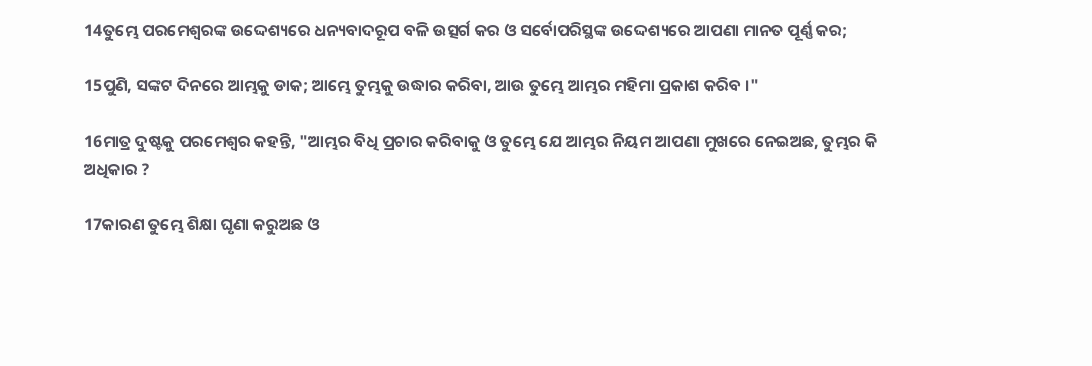14ତୁମ୍ଭେ ପରମେଶ୍ୱରଙ୍କ ଉଦ୍ଦେଶ୍ୟରେ ଧନ୍ୟବାଦରୂପ ବଳି ଉତ୍ସର୍ଗ କର ଓ ସର୍ବୋପରିସ୍ଥଙ୍କ ଉଦ୍ଦେଶ୍ୟରେ ଆପଣା ମାନତ ପୂର୍ଣ୍ଣ କର;

15ପୁଣି, ସଙ୍କଟ ଦିନରେ ଆମ୍ଭକୁ ଡାକ; ଆମ୍ଭେ ତୁମ୍ଭକୁ ଉଦ୍ଧାର କରିବା, ଆଉ ତୁମ୍ଭେ ଆମ୍ଭର ମହିମା ପ୍ରକାଶ କରିବ ।"

16ମାତ୍ର ଦୁଷ୍ଟକୁ ପରମେଶ୍ୱର କହନ୍ତି, "ଆମ୍ଭର ବିଧି ପ୍ରଚାର କରିବାକୁ ଓ ତୁମ୍ଭେ ଯେ ଆମ୍ଭର ନିୟମ ଆପଣା ମୁଖରେ ନେଇଅଛ, ତୁମ୍ଭର କି ଅଧିକାର ?

17କାରଣ ତୁମ୍ଭେ ଶିକ୍ଷା ଘୃଣା କରୁଅଛ ଓ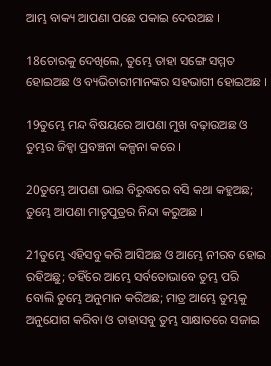ଆମ୍ଭ ବାକ୍ୟ ଆପଣା ପଛେ ପକାଇ ଦେଉଅଛ ।

18ଚୋରକୁ ଦେଖିଲେ, ତୁମ୍ଭେ ତାହା ସଙ୍ଗେ ସମ୍ମତ ହୋଇଅଛ ଓ ବ୍ୟଭିଚାରୀମାନଙ୍କର ସହଭାଗୀ ହୋଇଅଛ ।

19ତୁମ୍ଭେ ମନ୍ଦ ବିଷୟରେ ଆପଣା ମୁଖ ବଢ଼ାଉଅଛ ଓ ତୁମ୍ଭର ଜିହ୍ୱା ପ୍ରବଞ୍ଚନା କଳ୍ପନା କରେ ।

20ତୁମ୍ଭେ ଆପଣା ଭାଇ ବିରୁଦ୍ଧରେ ବସି କଥା କହୁଅଛ; ତୁମ୍ଭେ ଆପଣା ମାତୃପୁତ୍ରର ନିନ୍ଦା କରୁଅଛ ।

21ତୁମ୍ଭେ ଏହିସବୁ କରି ଆସିଅଛ ଓ ଆମ୍ଭେ ନୀରବ ହୋଇ ରହିଅଛୁ; ତହିଁରେ ଆମ୍ଭେ ସର୍ବତୋଭାବେ ତୁମ୍ଭ ପରି ବୋଲି ତୁମ୍ଭେ ଅନୁମାନ କରିଅଛ; ମାତ୍ର ଆମ୍ଭେ ତୁମ୍ଭକୁ ଅନୁଯୋଗ କରିବା ଓ ତାହାସବୁ ତୁମ୍ଭ ସାକ୍ଷାତରେ ସଜାଇ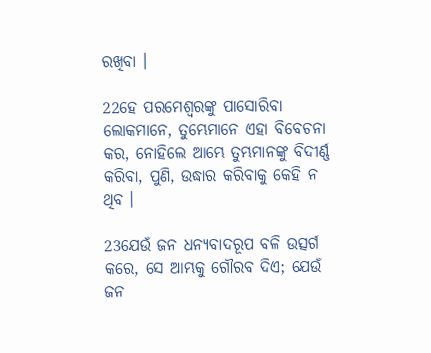ରଖିବା ।

22ହେ ପରମେଶ୍ୱରଙ୍କୁ ପାସୋରିବା ଲୋକମାନେ, ତୁମ୍ଭେମାନେ ଏହା ବିବେଚନା କର, ନୋହିଲେ ଆମ୍ଭେ ତୁମ୍ଭମାନଙ୍କୁ ବିଦୀର୍ଣ୍ଣ କରିବା, ପୁଣି, ଉଦ୍ଧାର କରିବାକୁ କେହି ନ ଥିବ ।

23ଯେଉଁ ଜନ ଧନ୍ୟବାଦରୂପ ବଳି ଉତ୍ସର୍ଗ କରେ, ସେ ଆମ୍ଭକୁ ଗୌରବ ଦିଏ; ଯେଉଁ ଜନ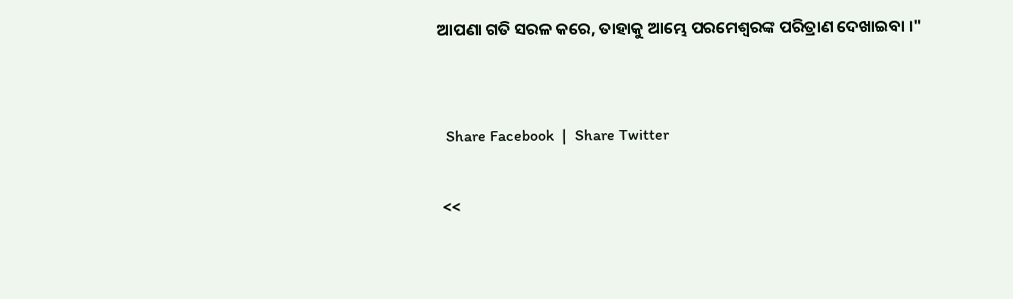ଆପଣା ଗତି ସରଳ କରେ, ତାହାକୁ ଆମ୍ଭେ ପରମେଶ୍ୱରଙ୍କ ପରିତ୍ରାଣ ଦେଖାଇବା ।"


  Share Facebook  |  Share Twitter

 <<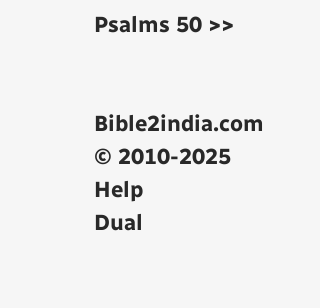Psalms 50 >>


Bible2india.com
© 2010-2025
Help
Dual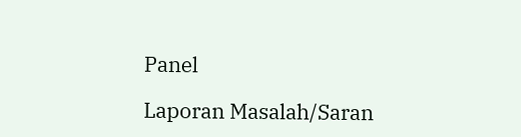Panel

Laporan Masalah/Saran